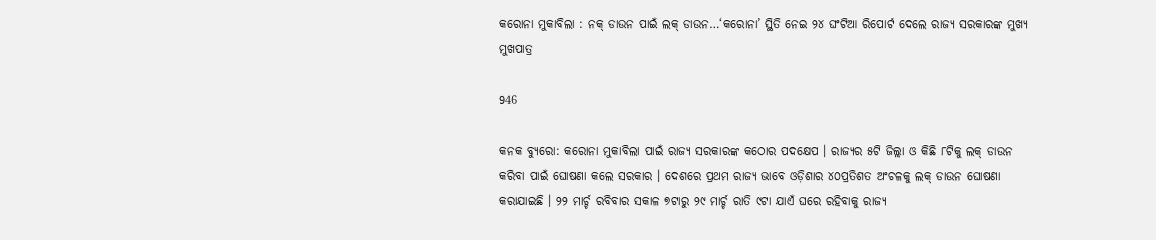କରୋନା ମୁକାବିଲା : ନକ୍ ଡାଉନ ପାଇଁ ଲକ୍ ଡାଉନ…‘କରୋନା’ ସ୍ଥିତି ନେଇ ୨୪ ଘଂଟିଆ ରିପୋର୍ଟ ଦେଲେ ରାଜ୍ୟ ସରକାରଙ୍କ ମୁଖ୍ୟ ମୁଖପାତ୍ର

946

କନକ ବ୍ୟୁରୋ: କରୋନା ମୁକାବିଲା ପାଇଁ ରାଜ୍ୟ ସରକାରଙ୍କ କଠୋର ପଦକ୍ଷେପ । ରାଜ୍ୟର ୫ଟି ଜିଲ୍ଲା ଓ କିଛି ୮ଟିକୁ ଲକ୍ ଡାଉନ କରିବା ପାଇଁ ଘୋଷଣା କଲେ ସରକାର । ଦେଶରେ ପ୍ରଥମ ରାଜ୍ୟ ଭାବେ ଓଡ଼ିଶାର ୪୦ପ୍ରତିଶତ ଅଂଚଳକୁ ଲକ୍ ଡାଉନ ଘୋଷଣା କରାଯାଇଛି । ୨୨ ମାର୍ଚ୍ଚ ରବିବାର ସକାଳ ୭ଟାରୁ ୨୯ ମାର୍ଚ୍ଚ ରାତି ୯ଟା ଯାଏଁ ଘରେ ରହିବାକୁ ରାଜ୍ୟ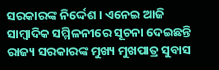ସରକାରଙ୍କ ନିର୍ଦ୍ଦେଶ । ଏନେଇ ଆଜି ସାମ୍ବାଦିକ ସମ୍ମିଳନୀରେ ସୂଚନା ଦେଇଛନ୍ତି ରାଜ୍ୟ ସରକାରଙ୍କ ମୁଖ୍ୟ ମୁଖପାତ୍ର ସୁବାସ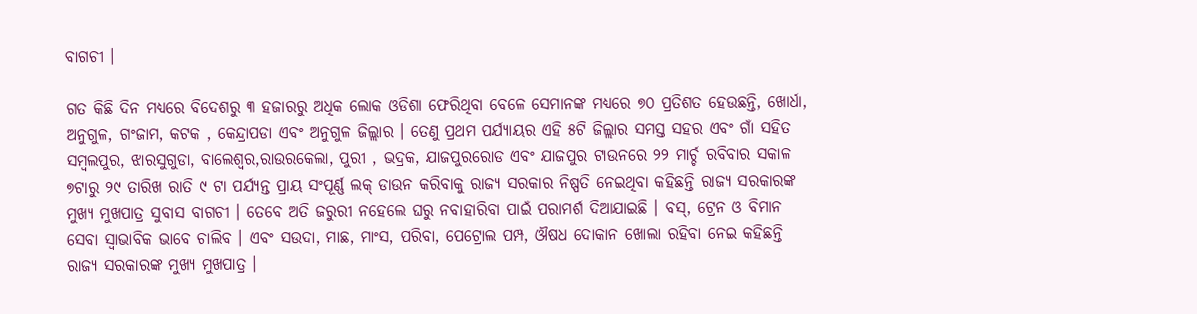ବାଗଚୀ ।

ଗତ କିଛି ଦିନ ମଧ୍ୟରେ ବିଦେଶରୁ ୩ ହଜାରରୁ ଅଧିକ ଲୋକ ଓଡିଶା ଫେରିଥିବା ବେଳେ ସେମାନଙ୍କ ମଧ୍ୟରେ ୭୦ ପ୍ରତିଶତ ହେଉଛନ୍ତି, ଖୋର୍ଧା, ଅନୁଗୁଳ, ଗଂଜାମ, କଟକ , କେନ୍ଦ୍ରାପଡା ଏବଂ ଅନୁଗୁଳ ଜିଲ୍ଲାର । ତେଣୁ ପ୍ରଥମ ପର୍ଯ୍ୟାୟର ଏହି ୫ଟି ଜିଲ୍ଲାର ସମସ୍ତ ସହର ଏବଂ ଗାଁ ସହିତ ସମ୍ବଲପୁର, ଝାରସୁଗୁଡା, ବାଲେଶ୍ୱର,ରାଉରକେଲା, ପୁରୀ , ଭଦ୍ରକ, ଯାଜପୁରରୋଡ ଏବଂ ଯାଜପୁର ଟାଉନରେ ୨୨ ମାର୍ଚ୍ଚ ରବିବାର ସକାଳ ୭ଟାରୁ ୨୯ ତାରିଖ ରାତି ୯ ଟା ପର୍ଯ୍ୟନ୍ତ ପ୍ରାୟ ସଂପୂର୍ଣ୍ଣ ଲକ୍ ଡାଉନ କରିବାକୁ ରାଜ୍ୟ ସରକାର ନିଷ୍ପତି ନେଇଥିବା କହିଛନ୍ତି ରାଜ୍ୟ ସରକାରଙ୍କ ମୁଖ୍ୟ ମୁଖପାତ୍ର ସୁବାସ ବାଗଚୀ । ତେବେ ଅତି ଜରୁରୀ ନହେଲେ ଘରୁ ନବାହାରିବା ପାଇଁ ପରାମର୍ଶ ଦିଆଯାଇଛି । ବସ୍, ଟ୍ରେନ ଓ ବିମାନ ସେବା ସ୍ୱାଭାବିକ ଭାବେ ଚାଲିବ । ଏବଂ ସଉଦା, ମାଛ, ମାଂସ, ପରିବା, ପେଟ୍ରୋଲ ପମ୍ପ, ଔଷଧ ଦୋକାନ ଖୋଲା ରହିବା ନେଇ କହିଛନ୍ତି ରାଜ୍ୟ ସରକାରଙ୍କ ମୁଖ୍ୟ ମୁଖପାତ୍ର ।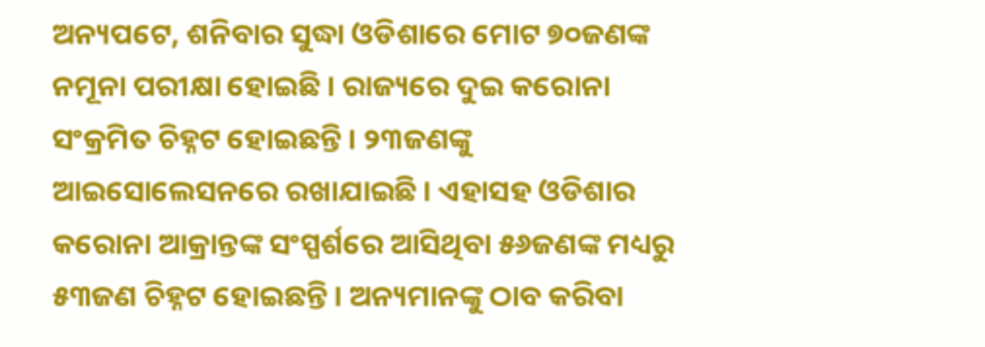ଅନ୍ୟପଟେ, ଶନିବାର ସୁଦ୍ଧା ଓଡିଶାରେ ମୋଟ ୭୦ଜଣଙ୍କ ନମୂନା ପରୀକ୍ଷା ହୋଇଛି । ରାଜ୍ୟରେ ଦୁଇ କରୋନା ସଂକ୍ରମିତ ଚିହ୍ନଟ ହୋଇଛନ୍ତି । ୨୩ଜଣଙ୍କୁ ଆଇସୋଲେସନରେ ରଖାଯାଇଛି । ଏହାସହ ଓଡିଶାର କରୋନା ଆକ୍ରାନ୍ତଙ୍କ ସଂସ୍ପର୍ଶରେ ଆସିଥିବା ୫୬ଜଣଙ୍କ ମଧ୍ୟରୁ ୫୩ଜଣ ଚିହ୍ନଟ ହୋଇଛନ୍ତି । ଅନ୍ୟମାନଙ୍କୁ ଠାବ କରିବା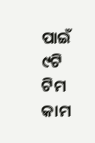ପାଇଁ ୯ଟି ଟିମ କାମ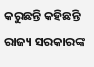କରୁଛନ୍ତି କହିଛନ୍ତି ରାଜ୍ୟ ସରକାରଙ୍କ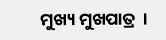ମୁଖ୍ୟ ମୁଖପାତ୍ର  ।